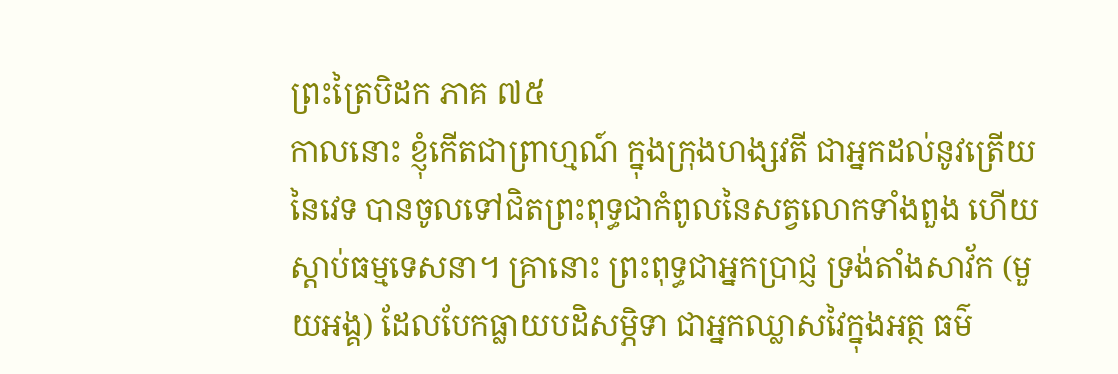ព្រះត្រៃបិដក ភាគ ៧៥
កាលនោះ ខ្ញុំកើតជាព្រាហ្មណ៍ ក្នុងក្រុងហង្សវតី ជាអ្នកដល់នូវត្រើយនៃវេទ បានចូលទៅជិតព្រះពុទ្ធជាកំពូលនៃសត្វលោកទាំងពួង ហើយស្តាប់ធម្មទេសនា។ គ្រានោះ ព្រះពុទ្ធជាអ្នកប្រាជ្ញ ទ្រង់តាំងសាវ័ក (មួយអង្គ) ដែលបែកធ្លាយបដិសម្ភិទា ជាអ្នកឈ្លាសវៃក្នុងអត្ថ ធម៌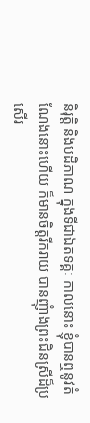និរុត្តិ និងបដិភាណ ក្នុងទីជាឯតទគ្គៈ កាលនោះ ខ្ញុំបានឮនូវតំណែងនោះហើយ ក៏មានចិត្តរីករាយ បានញុំាងព្រះជិនស្រីដ៏ប្រសើរ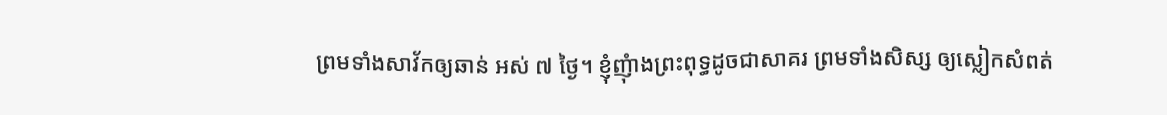ព្រមទាំងសាវ័កឲ្យឆាន់ អស់ ៧ ថ្ងៃ។ ខ្ញុំញុំាងព្រះពុទ្ធដូចជាសាគរ ព្រមទាំងសិស្ស ឲ្យស្លៀកសំពត់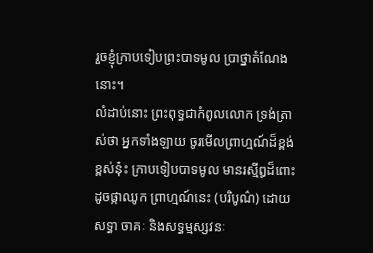រួចខ្ញុំក្រាបទៀបព្រះបាទមូល ប្រាថ្នាតំណែងនោះ។
លំដាប់នោះ ព្រះពុទ្ធជាកំពូលលោក ទ្រង់ត្រាស់ថា អ្នកទាំងឡាយ ចូរមើលព្រាហ្មណ៍ដ៏ខ្ពង់ខ្ពស់នុ៎ះ ក្រាបទៀបបាទមូល មានរស្មីឰដ៏ពោះ ដូចផ្កាឈូក ព្រាហ្មណ៍នេះ (បរិបូណ៌) ដោយសទ្ធា ចាគៈ និងសទ្ធម្មស្សវនៈ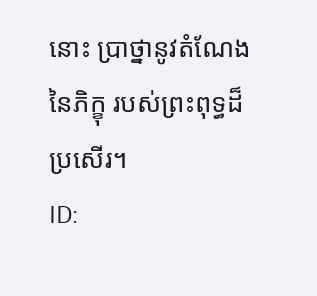នោះ ប្រាថ្នានូវតំណែងនៃភិក្ខុ របស់ព្រះពុទ្ធដ៏ប្រសើរ។
ID: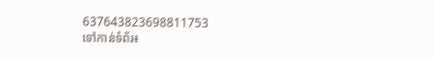637643823698811753
ទៅកាន់ទំព័រ៖